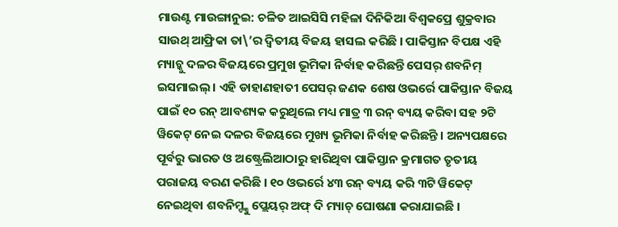ମାଉଣ୍ଟ ମାଉଙ୍ଗାନୁଇ: ଚଳିତ ଆଇସିସି ମହିଳା ଦିନିକିଆ ବିଶ୍ୱକପ୍ରେ ଶୁକ୍ରବାର ସାଉଥ୍ ଆଫ୍ରିକା ତା\’ର ଦ୍ୱିତୀୟ ବିଜୟ ହାସଲ କରିଛି । ପାକିସ୍ତାନ ବିପକ୍ଷ ଏହି ମ୍ୟାଚ୍କୁ ଦଳର ବିଜୟରେ ପ୍ରମୁଖ ଭୂମିକା ନିର୍ବାହ କରିଛନ୍ତି ପେସର୍ ଶବନିମ୍ ଇସମାଇଲ୍ । ଏହି ଡାହାଣହାତୀ ପେସର୍ ଜଣକ ଶେଷ ଓଭର୍ରେ ପାକିସ୍ତାନ ବିଜୟ ପାଇଁ ୧୦ ରନ୍ ଆବଶ୍ୟକ କରୁଥିଲେ ମଧ୍ୟ ମାତ୍ର ୩ ରନ୍ ବ୍ୟୟ କରିବା ସହ ୨ଟି ୱିକେଟ୍ ନେଇ ଦଳର ବିଜୟରେ ମୁଖ୍ୟ ଭୂମିକା ନିର୍ବାହ କରିଛନ୍ତି । ଅନ୍ୟପକ୍ଷରେ ପୂର୍ବରୁ ଭାରତ ଓ ଅଷ୍ଟ୍ରେଲିଆଠାରୁ ହାରିଥିବା ପାକିସ୍ତାନ କ୍ରମାଗତ ତୃତୀୟ ପରାଜୟ ବରଣ କରିଛି । ୧୦ ଓଭର୍ରେ ୪୩ ରନ୍ ବ୍ୟୟ କରି ୩ଟି ୱିକେଟ୍ ନେଇଥିବା ଶବନିମ୍ଙ୍କୁ ପ୍ଲେୟର୍ ଅଫ୍ ଦି ମ୍ୟାଚ୍ ଘୋଷଣା କରାଯାଇଛି ।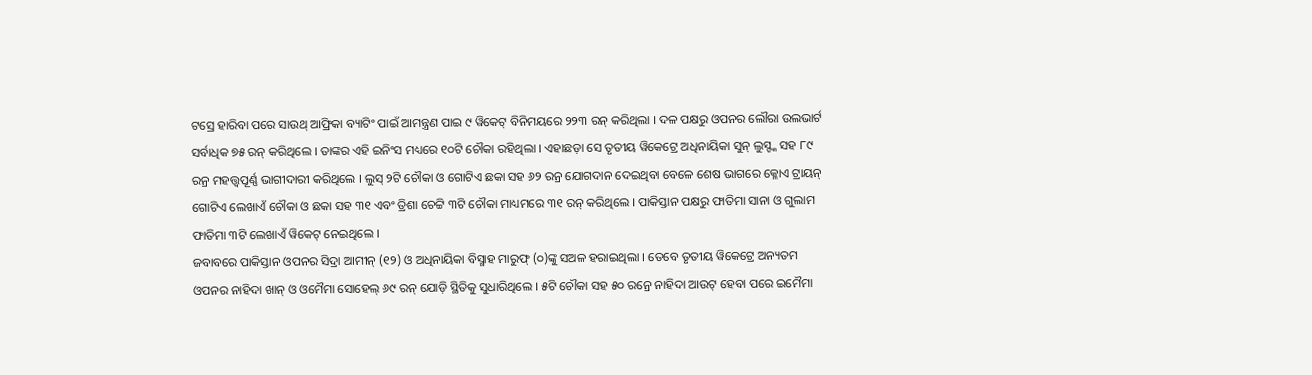ଟସ୍ରେ ହାରିବା ପରେ ସାଉଥ୍ ଆଫ୍ରିକା ବ୍ୟାଟିଂ ପାଇଁ ଆମନ୍ତ୍ରଣ ପାଇ ୯ ୱିକେଟ୍ ବିନିମୟରେ ୨୨୩ ରନ୍ କରିଥିଲା । ଦଳ ପକ୍ଷରୁ ଓପନର ଲୌରା ଉଲଭାର୍ଟ ସର୍ବାଧିକ ୭୫ ରନ୍ କରିଥିଲେ । ତାଙ୍କର ଏହି ଇନିଂସ ମଧ୍ୟରେ ୧୦ଟି ଚୌକା ରହିଥିଲା । ଏହାଛଡ଼ା ସେ ତୃତୀୟ ୱିକେଟ୍ରେ ଅଧିନାୟିକା ସୁନ୍ ଲୁସ୍ଙ୍କ ସହ ୮୯ ରନ୍ର ମହତ୍ତ୍ୱପୂର୍ଣ୍ଣ ଭାଗୀଦାରୀ କରିଥିଲେ । ଲୁସ୍ ୨ଟି ଚୌକା ଓ ଗୋଟିଏ ଛକା ସହ ୬୨ ରନ୍ର ଯୋଗଦାନ ଦେଇଥିବା ବେଳେ ଶେଷ ଭାଗରେ କ୍ଳୋଏ ଟ୍ରାୟନ୍ ଗୋଟିଏ ଲେଖାଏଁ ଚୌକା ଓ ଛକା ସହ ୩୧ ଏବଂ ତ୍ରିଶା ଚେଟ୍ଟି ୩ଟି ଚୌକା ମାଧ୍ୟମରେ ୩୧ ରନ୍ କରିଥିଲେ । ପାକିସ୍ତାନ ପକ୍ଷରୁ ଫାତିମା ସାନା ଓ ଗୁଲାମ ଫାତିମା ୩ଟି ଲେଖାଏଁ ୱିକେଟ୍ ନେଇଥିଲେ ।
ଜବାବରେ ପାକିସ୍ତାନ ଓପନର ସିଦ୍ରା ଆମୀନ୍ (୧୨) ଓ ଅଧିନାୟିକା ବିସ୍ମାହ ମାରୁଫ୍ (୦)ଙ୍କୁ ସଅଳ ହରାଇଥିଲା । ତେବେ ତୃତୀୟ ୱିକେଟ୍ରେ ଅନ୍ୟତମ ଓପନର ନାହିଦା ଖାନ୍ ଓ ଓମୈମା ସୋହେଲ୍ ୬୯ ରନ୍ ଯୋଡ଼ି ସ୍ଥିତିକୁ ସୁଧାରିଥିଲେ । ୫ଟି ଚୌକା ସହ ୫୦ ରନ୍ରେ ନାହିଦା ଆଉଟ୍ ହେବା ପରେ ଇମୈମା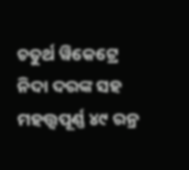ଚତୁର୍ଥ ୱିକେଟ୍ରେ ନିଦା ଦରଙ୍କ ସହ ମହତ୍ତ୍ୱପୂର୍ଣ୍ଣ ୪୯ ରନ୍ର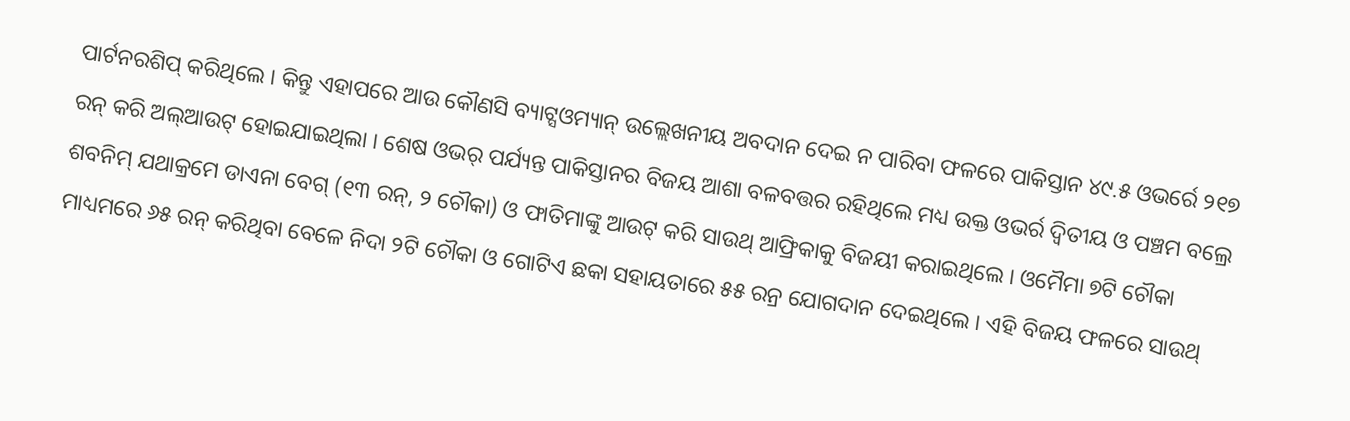ପାର୍ଟନରଶିପ୍ କରିଥିଲେ । କିନ୍ତୁ ଏହାପରେ ଆଉ କୌଣସି ବ୍ୟାଟ୍ସଓମ୍ୟାନ୍ ଉଲ୍ଲେଖନୀୟ ଅବଦାନ ଦେଇ ନ ପାରିବା ଫଳରେ ପାକିସ୍ତାନ ୪୯.୫ ଓଭର୍ରେ ୨୧୭ ରନ୍ କରି ଅଲ୍ଆଉଟ୍ ହୋଇଯାଇଥିଲା । ଶେଷ ଓଭର୍ ପର୍ଯ୍ୟନ୍ତ ପାକିସ୍ତାନର ବିଜୟ ଆଶା ବଳବତ୍ତର ରହିଥିଲେ ମଧ୍ୟ ଉକ୍ତ ଓଭର୍ର ଦ୍ୱିତୀୟ ଓ ପଞ୍ଚମ ବଲ୍ରେ ଶବନିମ୍ ଯଥାକ୍ରମେ ଡାଏନା ବେଗ୍ (୧୩ ରନ୍, ୨ ଚୌକା) ଓ ଫାତିମାଙ୍କୁ ଆଉଟ୍ କରି ସାଉଥ୍ ଆଫ୍ରିକାକୁ ବିଜୟୀ କରାଇଥିଲେ । ଓମୈମା ୭ଟି ଚୌକା ମାଧ୍ୟମରେ ୬୫ ରନ୍ କରିଥିବା ବେଳେ ନିଦା ୨ଟି ଚୌକା ଓ ଗୋଟିଏ ଛକା ସହାୟତାରେ ୫୫ ରନ୍ର ଯୋଗଦାନ ଦେଇଥିଲେ । ଏହି ବିଜୟ ଫଳରେ ସାଉଥ୍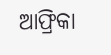ଆଫ୍ରିକା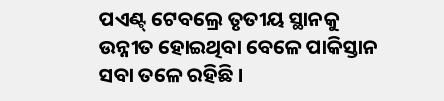ପଏଣ୍ଟ୍ ଟେବଲ୍ରେ ତୃତୀୟ ସ୍ଥାନକୁ ଉନ୍ନୀତ ହୋଇଥିବା ବେଳେ ପାକିସ୍ତାନ ସବା ତଳେ ରହିଛି ।